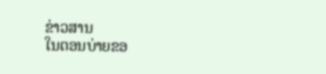ຂ່າວສານ
ໃນຕອນບ່າຍຂອ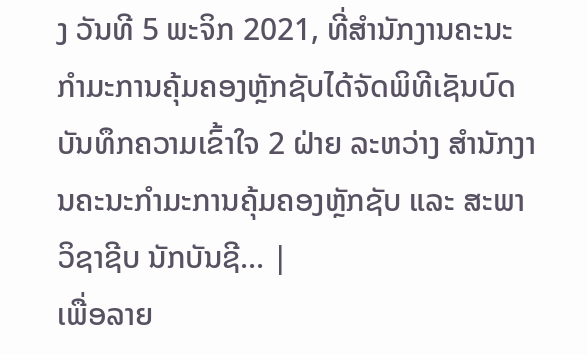ງ ວັນທີ 5 ພະຈິກ 2021, ທີ່ສໍານັກງານຄະນະກໍາມະການຄຸ້ມຄອງຫຼັກຊັບໄດ້ຈັດພິທີເຊັນບົດບັນທຶກຄວາມເຂົ້າໃຈ 2 ຝ່າຍ ລະຫວ່າງ ສໍານັກງານຄະນະກໍາມະການຄຸ້ມຄອງຫຼັກຊັບ ແລະ ສະພາວິຊາຊີບ ນັກບັນຊີ... |
ເພື່ອລາຍ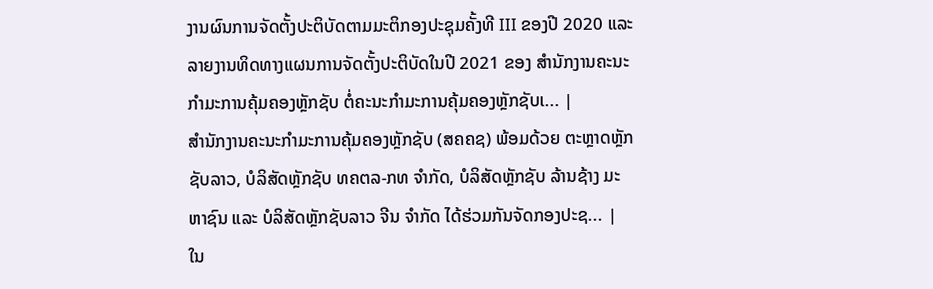ງານຜົນການຈັດຕັ້ງປະຕິບັດຕາມມະຕິກອງປະຊຸມຄັ້ງທີ III ຂອງປີ 2020 ແລະ ລາຍງານທິດທາງແຜນການຈັດຕັ້ງປະຕິບັດໃນປີ 2021 ຂອງ ສຳນັກງານຄະນະກຳມະການຄຸ້ມຄອງຫຼັກຊັບ ຕໍ່ຄະນະກຳມະການຄຸ້ມຄອງຫຼັກຊັບເ... |
ສຳນັກງານຄະນະກຳມະການຄຸ້ມຄອງຫຼັກຊັບ (ສຄຄຊ) ພ້ອມດ້ວຍ ຕະຫຼາດຫຼັກຊັບລາວ, ບໍລິສັດຫຼັກຊັບ ທຄຕລ-ກທ ຈຳກັດ, ບໍລິສັດຫຼັກຊັບ ລ້ານຊ້າງ ມະຫາຊົນ ແລະ ບໍລິສັດຫຼັກຊັບລາວ ຈີນ ຈຳກັດ ໄດ້ຮ່ວມກັນຈັດກອງປະຊ... |
ໃນ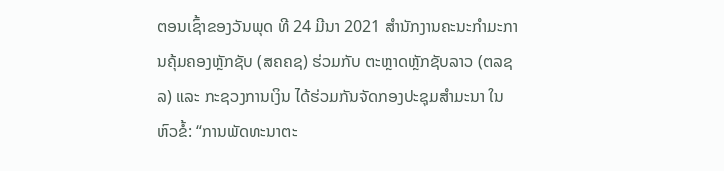ຕອນເຊົ້າຂອງວັນພຸດ ທີ 24 ມີນາ 2021 ສຳນັກງານຄະນະກຳມະການຄຸ້ມຄອງຫຼັກຊັບ (ສຄຄຊ) ຮ່ວມກັບ ຕະຫຼາດຫຼັກຊັບລາວ (ຕລຊລ) ແລະ ກະຊວງການເງິນ ໄດ້ຮ່ວມກັນຈັດກອງປະຊຸມສໍາມະນາ ໃນຫົວຂໍ້: “ການພັດທະນາຕະ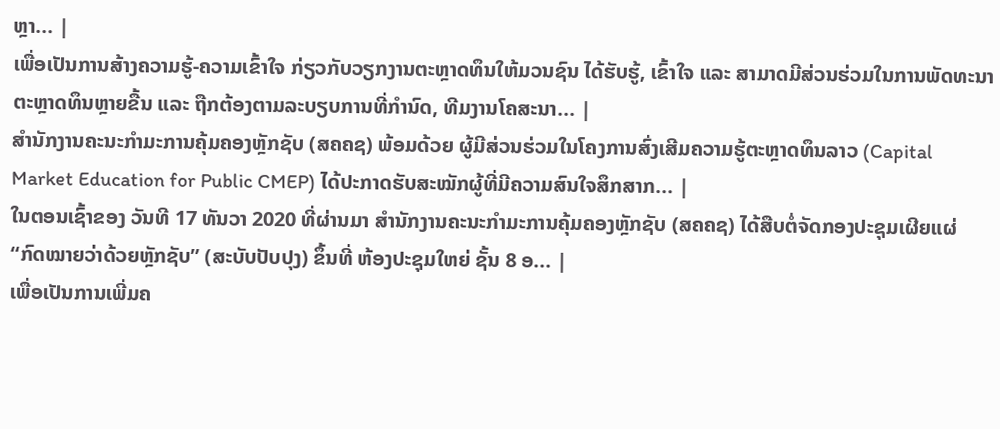ຫຼາ... |
ເພື່ອເປັນການສ້າງຄວາມຮູ້-ຄວາມເຂົ້າໃຈ ກ່ຽວກັບວຽກງານຕະຫຼາດທຶນໃຫ້ມວນຊົນ ໄດ້ຮັບຮູ້, ເຂົ້າໃຈ ແລະ ສາມາດມີສ່ວນຮ່ວມໃນການພັດທະນາຕະຫຼາດທຶນຫຼາຍຂື້ນ ແລະ ຖືກຕ້ອງຕາມລະບຽບການທີ່ກໍານົດ, ທີມງານໂຄສະນາ... |
ສຳນັກງານຄະນະກຳມະການຄຸ້ມຄອງຫຼັກຊັບ (ສຄຄຊ) ພ້ອມດ້ວຍ ຜູ້ມີສ່ວນຮ່ວມໃນໂຄງການສົ່ງເສີມຄວາມຮູ້ຕະຫຼາດທຶນລາວ (Capital Market Education for Public CMEP) ໄດ້ປະກາດຮັບສະໝັກຜູ້ທີ່ມີຄວາມສົນໃຈສຶກສາກ... |
ໃນຕອນເຊົ້າຂອງ ວັນທີ 17 ທັນວາ 2020 ທີ່ຜ່ານມາ ສຳນັກງານຄະນະກໍາມະການຄຸ້ມຄອງຫຼັກຊັບ (ສຄຄຊ) ໄດ້ສືບຕໍ່ຈັດກອງປະຊຸມເຜີຍແຜ່ “ກົດໝາຍວ່າດ້ວຍຫຼັກຊັບ” (ສະບັບປັບປຸງ) ຂຶ້ນທີ່ ຫ້ອງປະຊຸມໃຫຍ່ ຊັ້ນ 8 ອ... |
ເພື່ອເປັນການເພີ່ມຄ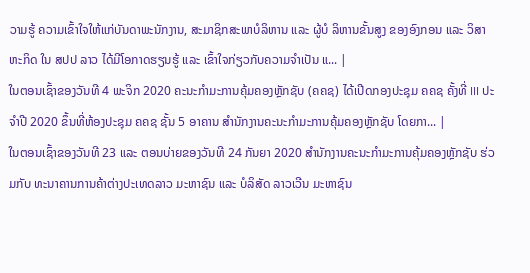ວາມຮູ້ ຄວາມເຂົ້າໃຈໃຫ້ແກ່ບັນດາພະນັກງານ, ສະມາຊິກສະພາບໍລິຫານ ແລະ ຜູ້ບໍ ລິຫານຂັ້ນສູງ ຂອງອົງກອນ ແລະ ວິສາຫະກິດ ໃນ ສປປ ລາວ ໄດ້ມີໂອກາດຮຽນຮູ້ ແລະ ເຂົ້າໃຈກ່ຽວກັບຄວາມຈຳເປັນ ແ... |
ໃນຕອນເຊົ້າຂອງວັນທີ 4 ພະຈິກ 2020 ຄະນະກຳມະການຄຸ້ມຄອງຫຼັກຊັບ (ຄຄຊ) ໄດ້ເປີດກອງປະຊຸມ ຄຄຊ ຄັ້ງທີ່ III ປະຈຳປີ 2020 ຂຶ້ນທີ່ຫ້ອງປະຊຸມ ຄຄຊ ຊັ້ນ 5 ອາຄານ ສຳນັກງານຄະນະກຳມະການຄຸ້ມຄອງຫຼັກຊັບ ໂດຍກາ... |
ໃນຕອນເຊົ້າຂອງວັນທີ 23 ແລະ ຕອນບ່າຍຂອງວັນທີ 24 ກັນຍາ 2020 ສຳນັກງານຄະນະກຳມະການຄຸ້ມຄອງຫຼັກຊັບ ຮ່ວມກັບ ທະນາຄານການຄ້າຕ່າງປະເທດລາວ ມະຫາຊົນ ແລະ ບໍລິສັດ ລາວເວີນ ມະຫາຊົນ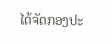ໄດ້ຈັດກອງປະ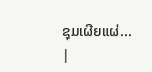ຊຸມເຜີຍແຜ່... |